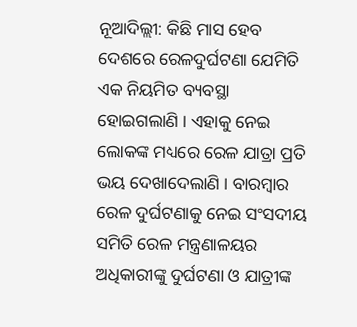ନୂଆଦିଲ୍ଲୀ: କିଛି ମାସ ହେବ ଦେଶରେ ରେଳଦୁର୍ଘଟଣା ଯେମିତି ଏକ ନିୟମିତ ବ୍ୟବସ୍ଥା ହୋଇଗଲାଣି । ଏହାକୁ ନେଇ ଲୋକଙ୍କ ମଧ୍ୟରେ ରେଳ ଯାତ୍ରା ପ୍ରତି ଭୟ ଦେଖାଦେଲାଣି । ବାରମ୍ବାର ରେଳ ଦୁର୍ଘଟଣାକୁ ନେଇ ସଂସଦୀୟ ସମିତି ରେଳ ମନ୍ତ୍ରଣାଳୟର ଅଧିକାରୀଙ୍କୁ ଦୁର୍ଘଟଣା ଓ ଯାତ୍ରୀଙ୍କ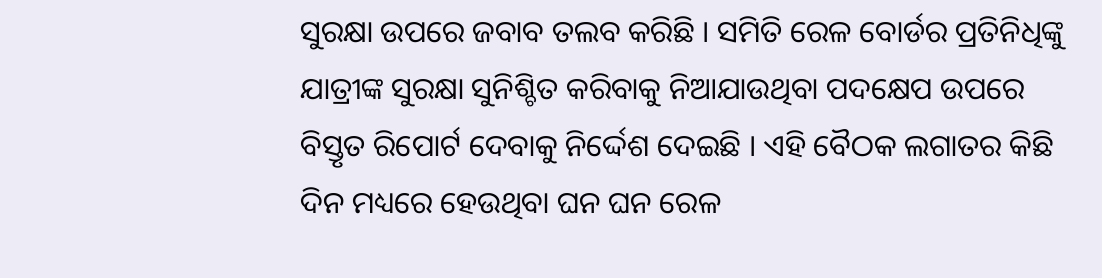ସୁରକ୍ଷା ଉପରେ ଜବାବ ତଲବ କରିଛି । ସମିତି ରେଳ ବୋର୍ଡର ପ୍ରତିନିଧିଙ୍କୁ ଯାତ୍ରୀଙ୍କ ସୁରକ୍ଷା ସୁନିଶ୍ଚିତ କରିବାକୁ ନିଆଯାଉଥିବା ପଦକ୍ଷେପ ଉପରେ ବିସ୍ତୃତ ରିପୋର୍ଟ ଦେବାକୁ ନିର୍ଦ୍ଦେଶ ଦେଇଛି । ଏହି ବୈଠକ ଲଗାତର କିଛି ଦିନ ମଧ୍ୟରେ ହେଉଥିବା ଘନ ଘନ ରେଳ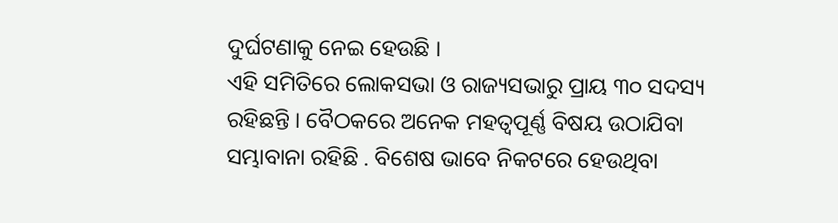ଦୁର୍ଘଟଣାକୁ ନେଇ ହେଉଛି ।
ଏହି ସମିତିରେ ଲୋକସଭା ଓ ରାଜ୍ୟସଭାରୁ ପ୍ରାୟ ୩୦ ସଦସ୍ୟ ରହିଛନ୍ତି । ବୈଠକରେ ଅନେକ ମହତ୍ୱପୂର୍ଣ୍ଣ ବିଷୟ ଉଠାଯିବା ସମ୍ଭାବାନା ରହିଛି . ବିଶେଷ ଭାବେ ନିକଟରେ ହେଉଥିବା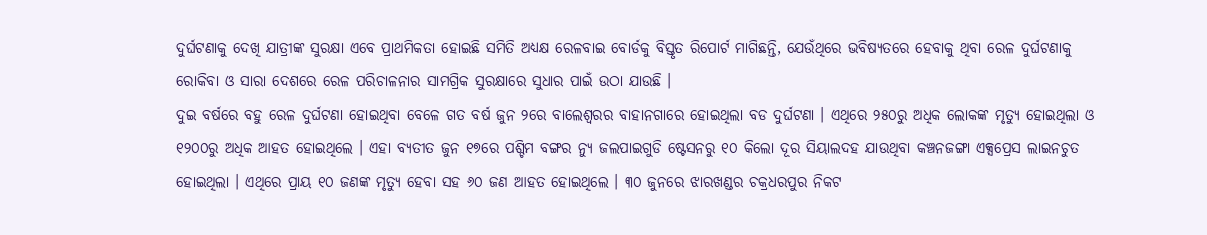ଦୁର୍ଘଟଣାକୁ ଦେଖି ଯାତ୍ରୀଙ୍କ ସୁରକ୍ଷା ଏବେ ପ୍ରାଥମିକତା ହୋଇଛି ସମିତି ଅଧ୍ୟକ୍ଷ ରେଳବାଇ ବୋର୍ଡକୁ ବିସ୍ତୃତ ରିପୋର୍ଟ ମାଗିଛନ୍ତି, ଯେଉଁଥିରେ ଭବିଷ୍ୟତରେ ହେବାକୁ ଥିବା ରେଳ ଦୁର୍ଘଟଣାକୁ ରୋକିବା ଓ ସାରା ଦେଶରେ ରେଳ ପରିଚାଳନାର ସାମଗ୍ରିକ ସୁରକ୍ଷାରେ ସୁଧାର ପାଇଁ ଉଠା ଯାଉଛି ।
ଦୁଇ ବର୍ଷରେ ବହୁ ରେଳ ଦୁର୍ଘଟଣା ହୋଇଥିବା ବେଳେ ଗତ ବର୍ଷ ଜୁନ ୨ରେ ବାଲେଶ୍ୱରର ବାହାନଗାରେ ହୋଇଥିଲା ବଡ ଦୁର୍ଘଟଣା । ଏଥିରେ ୨୫୦ରୁ ଅଧିକ ଲୋକଙ୍କ ମୃତ୍ୟୁ ହୋଇଥିଲା ଓ ୧୨୦୦ରୁ ଅଧିକ ଆହତ ହୋଇଥିଲେ । ଏହା ବ୍ୟତୀତ ଜୁନ ୧୭ରେ ପଶ୍ଚିମ ବଙ୍ଗର ନ୍ୟୁ ଜଲପାଇଗୁଡି ଷ୍ଟେସନରୁ ୧୦ କିଲୋ ଦୂର ସିୟାଲଦହ ଯାଉଥିବା କଞ୍ଚନଜଙ୍ଗା ଏକ୍ସପ୍ରେସ ଲାଇନଚୁତ ହୋଇଥିଲା । ଏଥିରେ ପ୍ରାୟ ୧୦ ଜଣଙ୍କ ମୃତ୍ୟୁ ହେବା ସହ ୬୦ ଜଣ ଆହତ ହୋଇଥିଲେ । ୩୦ ଜୁନରେ ଝାରଖଣ୍ଡର ଚକ୍ରଧରପୁର ନିକଟ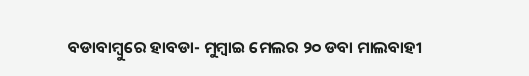ବଡାବାମ୍ବୁରେ ହାବଡା- ମୁମ୍ବାଇ ମେଲର ୨୦ ଡବା ମାଲବାହୀ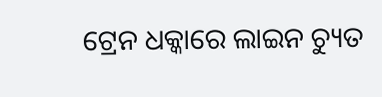ଟ୍ରେନ ଧକ୍କାରେ ଲାଇନ ଚ୍ୟୁତ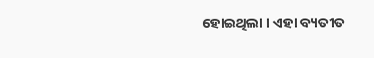ହୋଇଥିଲା । ଏହା ବ୍ୟତୀତ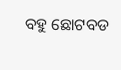ବହୁ ଛୋଟବଡ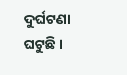ଦୁର୍ଘଟଣା ଘଟୁଛି ।